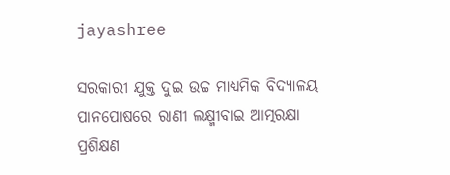jayashree

ସରକାରୀ ଯୁକ୍ତ ଦୁଇ ଉଚ୍ଚ ମାଧ୍ୟମିକ ବିଦ୍ୟାଳୟ ପାନପୋଷରେ ରାଣୀ ଲକ୍ଷ୍ମୀବାଇ ଆତ୍ମରକ୍ଷା ପ୍ରଶିକ୍ଷଣ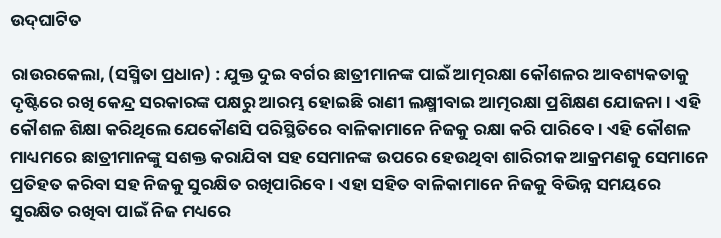ଉଦ୍‌ଘାଟିତ

ରାଉରକେଲା, (ସସ୍ମିତା ପ୍ରଧାନ) : ଯୁକ୍ତ ଦୁଇ ବର୍ଗର ଛାତ୍ରୀମାନଙ୍କ ପାଇଁ ଆତ୍ମରକ୍ଷା କୌଶଳର ଆବଶ୍ୟକତାକୁ ଦୃଷ୍ଟିରେ ରଖି କେନ୍ଦ୍ର ସରକାରଙ୍କ ପକ୍ଷରୁ ଆରମ୍ଭ ହୋଇଛି ରାଣୀ ଲକ୍ଷ୍ମୀବାଇ ଆତ୍ମରକ୍ଷା ପ୍ରଶିକ୍ଷଣ ଯୋଜନା । ଏହି କୌଶଳ ଶିକ୍ଷା କରିଥିଲେ ଯେକୌଣସି ପରିସ୍ଥିତିରେ ବାଳିକାମାନେ ନିଜକୁ ରକ୍ଷା କରି ପାରିବେ । ଏହି କୌଶଳ ମାଧ୍ୟମରେ ଛାତ୍ରୀମାନଙ୍କୁ ସଶକ୍ତ କରାଯିବା ସହ ସେମାନଙ୍କ ଉପରେ ହେଉଥିବା ଶାରିରୀକ ଆକ୍ରମଣକୁ ସେମାନେ ପ୍ରତିହତ କରିବା ସହ ନିଜକୁ ସୁରକ୍ଷିତ ରଖିପାରିବେ । ଏହା ସହିତ ବାଳିକାମାନେ ନିଜକୁ ବିଭିନ୍ନ ସମୟରେ ସୁରକ୍ଷିତ ରଖିବା ପାଇଁ ନିଜ ମଧ୍ୟରେ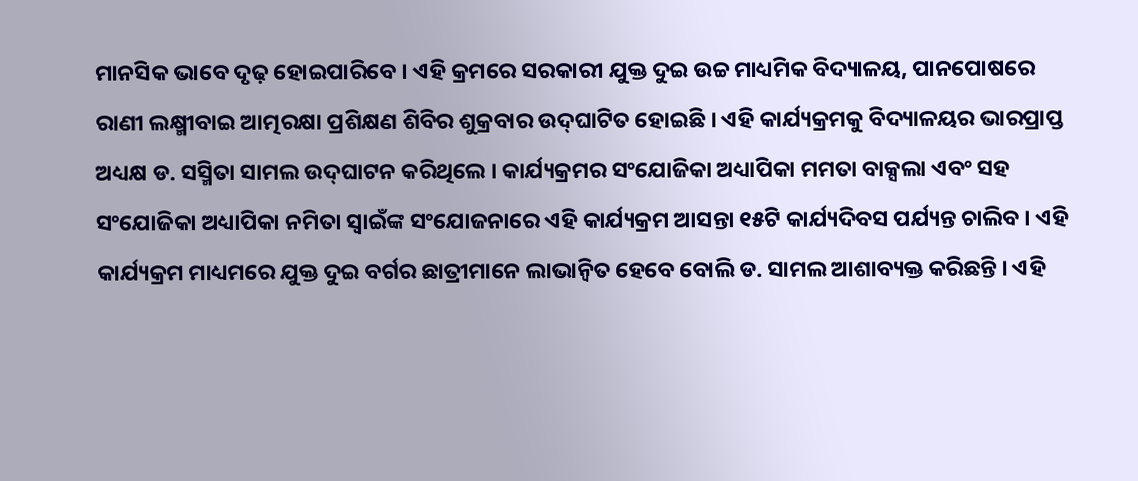ମାନସିକ ଭାବେ ଦୃଢ଼ ହୋଇପାରିବେ । ଏହି କ୍ରମରେ ସରକାରୀ ଯୁକ୍ତ ଦୁଇ ଉଚ୍ଚ ମାଧ୍ୟମିକ ବିଦ୍ୟାଳୟ, ପାନପୋଷରେ ରାଣୀ ଲକ୍ଷ୍ମୀବାଇ ଆତ୍ମରକ୍ଷା ପ୍ରଶିକ୍ଷଣ ଶିବିର ଶୁକ୍ରବାର ଉଦ୍‌ଘାଟିତ ହୋଇଛି । ଏହି କାର୍ଯ୍ୟକ୍ରମକୁ ବିଦ୍ୟାଳୟର ଭାରପ୍ରାପ୍ତ ଅଧ୍ୟକ୍ଷ ଡ. ସସ୍ମିତା ସାମଲ ଉଦ୍‌ଘାଟନ କରିଥିଲେ । କାର୍ଯ୍ୟକ୍ରମର ସଂଯୋଜିକା ଅଧ୍ୟାପିକା ମମତା ବାକ୍ସଲା ଏବଂ ସହ ସଂଯୋଜିକା ଅଧ୍ୟାପିକା ନମିତା ସ୍ୱାଇଁଙ୍କ ସଂଯୋଜନାରେ ଏହି କାର୍ଯ୍ୟକ୍ରମ ଆସନ୍ତା ୧୫ଟି କାର୍ଯ୍ୟଦିବସ ପର୍ଯ୍ୟନ୍ତ ଚାଲିବ । ଏହି କାର୍ଯ୍ୟକ୍ରମ ମାଧ୍ୟମରେ ଯୁକ୍ତ ଦୁଇ ବର୍ଗର ଛାତ୍ରୀମାନେ ଲାଭାନ୍ୱିତ ହେବେ ବୋଲି ଡ. ସାମଲ ଆଶାବ୍ୟକ୍ତ କରିଛନ୍ତି । ଏହି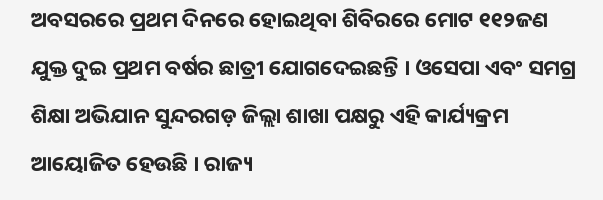ଅବସରରେ ପ୍ରଥମ ଦିନରେ ହୋଇଥିବା ଶିବିରରେ ମୋଟ ୧୧୨ଜଣ ଯୁକ୍ତ ଦୁଇ ପ୍ରଥମ ବର୍ଷର ଛାତ୍ରୀ ଯୋଗଦେଇଛନ୍ତି । ଓସେପା ଏବଂ ସମଗ୍ର ଶିକ୍ଷା ଅଭିଯାନ ସୁନ୍ଦରଗଡ଼ ଜିଲ୍ଲା ଶାଖା ପକ୍ଷରୁ ଏହି କାର୍ଯ୍ୟକ୍ରମ ଆୟୋଜିତ ହେଉଛି । ରାଜ୍ୟ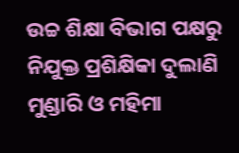ଉଚ୍ଚ ଶିକ୍ଷା ବିଭାଗ ପକ୍ଷରୁ ନିଯୁକ୍ତ ପ୍ରଶିକ୍ଷିକା ଦୁଲାଣି ମୁଣ୍ଡାରି ଓ ମହିମା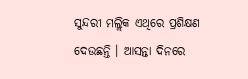ସୁନ୍ଦରୀ ମଲ୍ଲିକ ଏଥିରେ ପ୍ରଶିକ୍ଷଣ ଦେଉଛନ୍ତି । ଆସନ୍ତା ଦିନରେ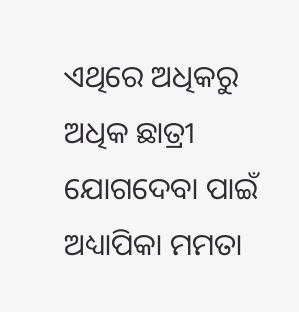ଏଥିରେ ଅଧିକରୁ ଅଧିକ ଛାତ୍ରୀ ଯୋଗଦେବା ପାଇଁ ଅଧ୍ୟାପିକା ମମତା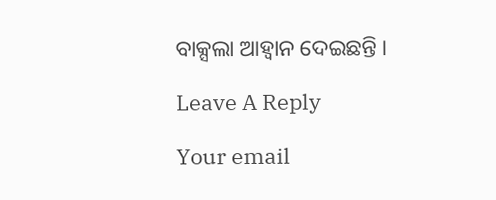ବାକ୍ସଲା ଆହ୍ୱାନ ଦେଇଛନ୍ତି ।

Leave A Reply

Your email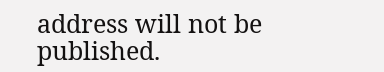address will not be published.